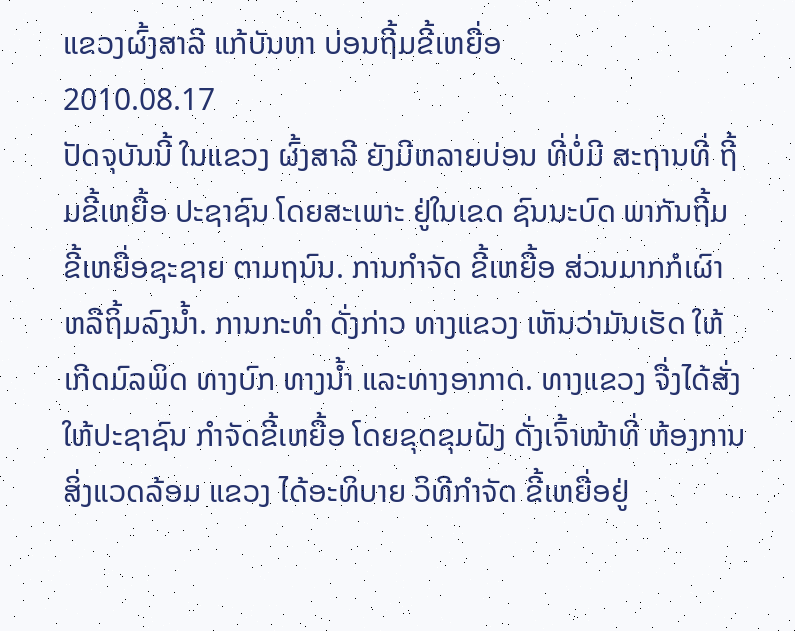ແຂວງຜົ້ງສາລີ ແກ້ບັນຫາ ບ່ອນຖີ້ມຂີ້ເຫຍື່ອ
2010.08.17
ປັດຈຸບັນນີ້ ໃນແຂວງ ຜົ້ງສາລີ ຍັງມີຫລາຍບ່ອນ ທີ່ບໍ່ມີ ສະຖານທີ່ ຖີ້ມຂີ້ເຫຍື້ອ ປະຊາຊົນ ໂດຍສະເພາະ ຢູ່ໃນເຂດ ຊົນນະບົດ ພາກັນຖີ້ມ ຂີ້ເຫຍື່ອຊະຊາຍ ຕາມຖນົນ. ການກໍາຈັດ ຂີ້ເຫຍື້ອ ສ່ວນມາກກໍເຜົາ ຫລືຖິ້ມລົງນໍ້າ. ການກະທໍາ ດັ່ງກ່າວ ທາງແຂວງ ເຫັນວ່າມັນເຮັດ ໃຫ້ເກີດມົລພິດ ທາງບົກ ທາງນໍ້າ ແລະທາງອາກາດ. ທາງແຂວງ ຈື່ງໄດ້ສັ່ງ ໃຫ້ປະຊາຊົນ ກໍາຈັດຂີ້ເຫຍື້ອ ໂດຍຂຸດຂຸມຝັງ ດັ່ງເຈົ້າໜ້າທີ່ ຫ້ອງການ ສິ່ງແວດລ້ອມ ແຂວງ ໄດ້ອະທິບາຍ ວິທີກໍາຈັດ ຂີ້ເຫຍື່ອຢູ່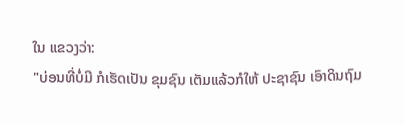ໃນ ແຂວງວ່າ:
"ບ່ອນທີ່ບໍ່ມີ ກໍເຮັດເປັນ ຂຸມຊົນ ເຕັມແລ້ວກໍໃຫ້ ປະຊາຊົນ ເອົາດິນຖົມ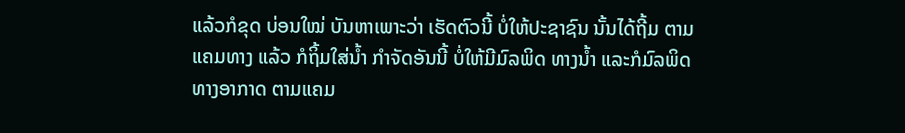ແລ້ວກໍຂຸດ ບ່ອນໃໝ່ ບັນຫາເພາະວ່າ ເຮັດຕົວນີ້ ບໍ່ໃຫ້ປະຊາຊົນ ນັ້ນໄດ້ຖີ້ມ ຕາມແຄມທາງ ແລ້ວ ກໍຖິ້ມໃສ່ນໍ້າ ກໍາຈັດອັນນີ້ ບໍ່ໃຫ້ມີມົລພິດ ທາງນໍ້າ ແລະກໍມົລພິດ ທາງອາກາດ ຕາມແຄມ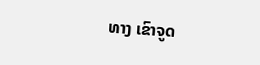ທາງ ເຂົາຈູດ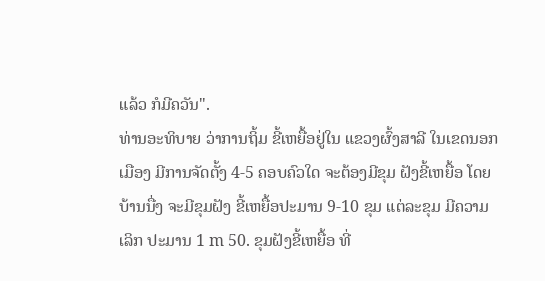ແລ້ວ ກໍມີຄວັນ".
ທ່ານອະທິບາຍ ວ່າການຖິ້ມ ຂີ້ເຫຍື້ອຢູ່ໃນ ແຂວງຜົ້ງສາລີ ໃນເຂດນອກເມືອງ ມີການຈັດຕັ້ງ 4-5 ຄອບຄົວໃດ ຈະຕ້ອງມີຂຸມ ຝັງຂີ້ເຫຍື້ອ ໂດຍບ້ານນື່ງ ຈະມີຂຸມຝັງ ຂີ້ເຫຍື້ອປະມານ 9-10 ຂຸມ ແຕ່ລະຂຸມ ມີຄວາມເລິກ ປະມານ 1 m 50. ຂຸມຝັງຂີ້ເຫຍື້ອ ທີ່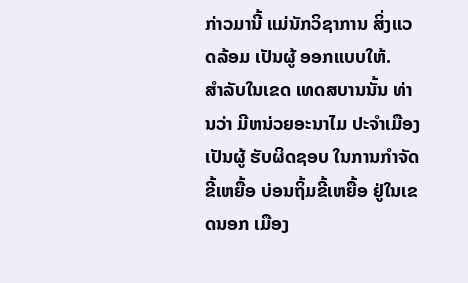ກ່າວມານີ້ ແມ່ນັກວິຊາການ ສິ່ງແວດລ້ອມ ເປັນຜູ້ ອອກແບບໃຫ້.
ສໍາລັບໃນເຂດ ເທດສບານນັ້ນ ທ່ານວ່າ ມີຫນ່ວຍອະນາໄມ ປະຈໍາເມືອງ ເປັນຜູ້ ຮັບຜິດຊອບ ໃນການກໍາຈັດ ຂີ້ເຫຍື້ອ ບ່ອນຖິ້ມຂີ້ເຫຍື້ອ ຢູ່ໃນເຂດນອກ ເມືອງ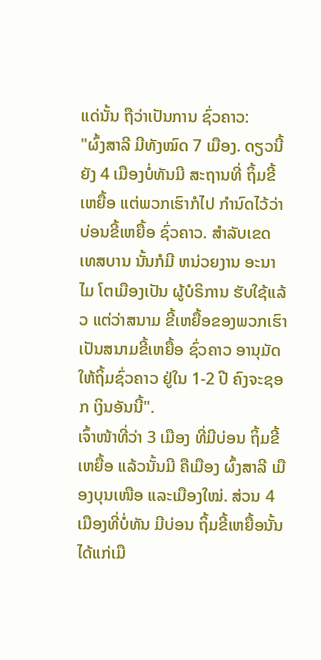ແດ່ນັ້ນ ຖືວ່າເປັນການ ຊົ່ວຄາວ:
"ຜົ້ງສາລີ ມີທັງໝົດ 7 ເມືອງ. ດຽວນີ້ຍັງ 4 ເມືອງບໍ່ທັນມີ ສະຖານທີ່ ຖິ້ມຂີ້ເຫຍື້ອ ແຕ່ພວກເຮົາກໍໄປ ກໍານົດໄວ້ວ່າ ບ່ອນຂີ້ເຫຍື້ອ ຊົ່ວຄາວ. ສໍາລັບເຂດ ເທສບານ ນັ້ນກໍມີ ຫນ່ວຍງານ ອະນາໄມ ໂຕເມືອງເປັນ ຜູ້ບໍຣິການ ຮັບໃຊ້ແລ້ວ ແຕ່ວ່າສນາມ ຂີ້ເຫຍື້ອຂອງພວກເຮົາ ເປັນສນາມຂີ້ເຫຍື້ອ ຊົ່ວຄາວ ອານຸມັດໃຫ້ຖິ້ມຊົ່ວຄາວ ຢູ່ໃນ 1-2 ປີ ຄົງຈະຊອກ ເງິນອັນນີ້".
ເຈົ້າໜ້າທີ່ວ່າ 3 ເມືອງ ທີ່ມີບ່ອນ ຖິ້ມຂີ້ເຫຍື້ອ ແລ້ວນັ້ນມີ ຄືເມືອງ ຜົ້ງສາລີ ເມືອງບຸນເໜືອ ແລະເມືອງໃໝ່. ສ່ວນ 4 ເມືອງທີ່ບໍ່ທັນ ມີບ່ອນ ຖິ້ມຂີ້ເຫຍື້ອນັ້ນ ໄດ້ແກ່ເມື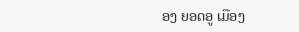ອງ ຍອດອູ ເມືອງ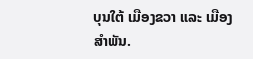ບຸນໃຕ້ ເມືອງຂວາ ແລະ ເມືອງສໍາພັນ.